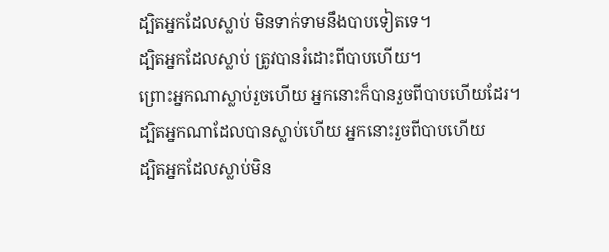ដ្បិតអ្នកដែលស្លាប់ មិនទាក់ទាមនឹងបាបទៀតទេ។
ដ្បិតអ្នកដែលស្លាប់ ត្រូវបានរំដោះពីបាបហើយ។
ព្រោះអ្នកណាស្លាប់រួចហើយ អ្នកនោះក៏បានរួចពីបាបហើយដែរ។
ដ្បិតអ្នកណាដែលបានស្លាប់ហើយ អ្នកនោះរួចពីបាបហើយ
ដ្បិតអ្នកដែលស្លាប់មិន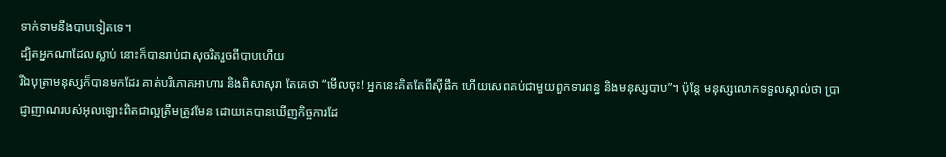ទាក់ទាមនឹងបាបទៀតទេ។
ដ្បិតអ្នកណាដែលស្លាប់ នោះក៏បានរាប់ជាសុចរិតរួចពីបាបហើយ
រីឯបុត្រាមនុស្សក៏បានមកដែរ គាត់បរិភោគអាហារ និងពិសាសុរា តែគេថា “មើលចុះ! អ្នកនេះគិតតែពីស៊ីផឹក ហើយសេពគប់ជាមួយពួកទារពន្ធ និងមនុស្សបាប”។ ប៉ុន្ដែ មនុស្សលោកទទួលស្គាល់ថា ប្រាជ្ញាញាណរបស់អុលឡោះពិតជាល្អត្រឹមត្រូវមែន ដោយគេបានឃើញកិច្ចការដែ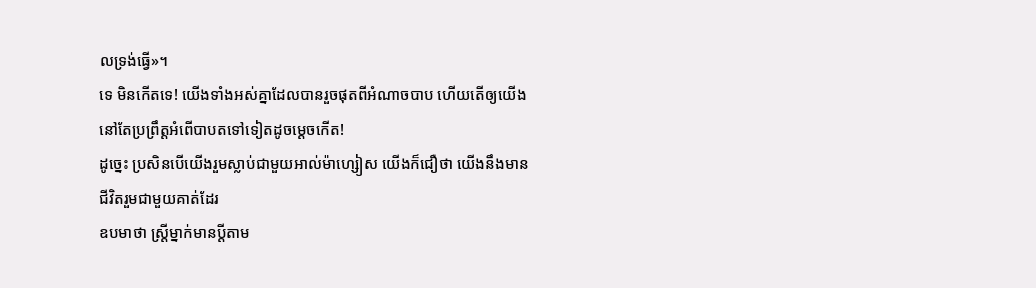លទ្រង់ធ្វើ»។
ទេ មិនកើតទេ! យើងទាំងអស់គ្នាដែលបានរួចផុតពីអំណាចបាប ហើយតើឲ្យយើងនៅតែប្រព្រឹត្ដអំពើបាបតទៅទៀតដូចម្ដេចកើត!
ដូច្នេះ ប្រសិនបើយើងរួមស្លាប់ជាមួយអាល់ម៉ាហ្សៀស យើងក៏ជឿថា យើងនឹងមានជីវិតរួមជាមួយគាត់ដែរ
ឧបមាថា ស្ដ្រីម្នាក់មានប្ដីតាម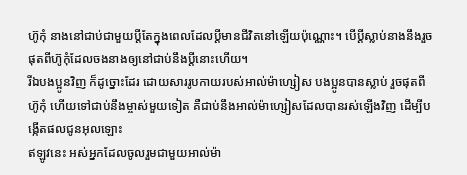ហ៊ូកុំ នាងនៅជាប់ជាមួយប្ដីតែក្នុងពេលដែលប្ដីមានជីវិតនៅឡើយប៉ុណ្ណោះ។ បើប្ដីស្លាប់នាងនឹងរួចផុតពីហ៊ូកុំដែលចងនាងឲ្យនៅជាប់នឹងប្ដីនោះហើយ។
រីឯបងប្អូនវិញ ក៏ដូច្នោះដែរ ដោយសាររូបកាយរបស់អាល់ម៉ាហ្សៀស បងប្អូនបានស្លាប់ រួចផុតពីហ៊ូកុំ ហើយទៅជាប់នឹងម្ចាស់មួយទៀត គឺជាប់នឹងអាល់ម៉ាហ្សៀសដែលបានរស់ឡើងវិញ ដើម្បីបង្កើតផលជូនអុលឡោះ
ឥឡូវនេះ អស់អ្នកដែលចូលរួមជាមួយអាល់ម៉ា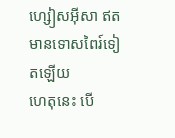ហ្សៀសអ៊ីសា ឥតមានទោសពៃរ៍ទៀតឡើយ
ហេតុនេះ បើ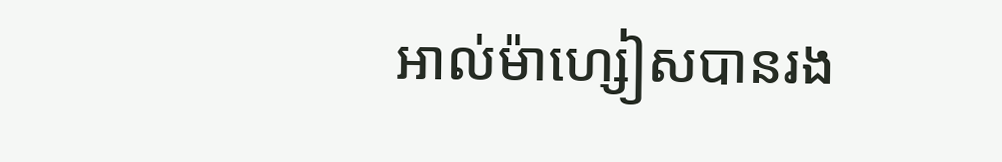អាល់ម៉ាហ្សៀសបានរង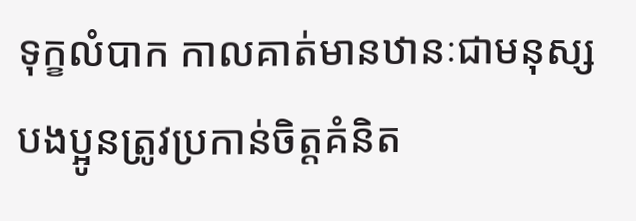ទុក្ខលំបាក កាលគាត់មានឋានៈជាមនុស្ស បងប្អូនត្រូវប្រកាន់ចិត្ដគំនិត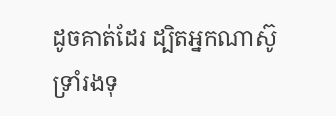ដូចគាត់ដែរ ដ្បិតអ្នកណាស៊ូទ្រាំរងទុ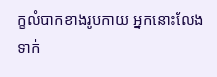ក្ខលំបាកខាងរូបកាយ អ្នកនោះលែងទាក់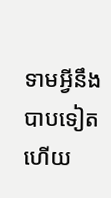ទាមអ្វីនឹងបាបទៀតហើយ